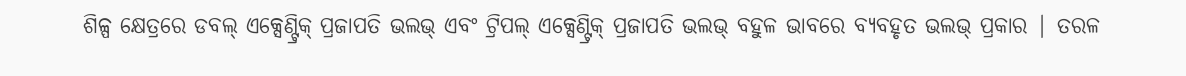ଶିଳ୍ପ କ୍ଷେତ୍ରରେ ଡବଲ୍ ଏକ୍ସେଣ୍ଟ୍ରିକ୍ ପ୍ରଜାପତି ଭଲଭ୍ ଏବଂ ଟ୍ରିପଲ୍ ଏକ୍ସେଣ୍ଟ୍ରିକ୍ ପ୍ରଜାପତି ଭଲଭ୍ ବହୁଳ ଭାବରେ ବ୍ୟବହୃତ ଭଲଭ୍ ପ୍ରକାର | ତରଳ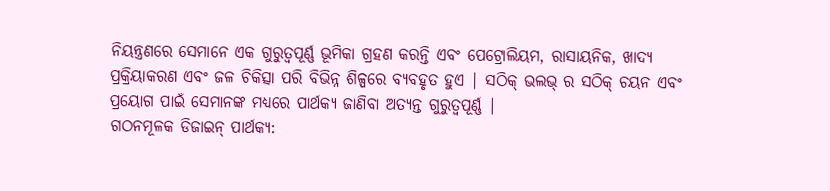ନିୟନ୍ତ୍ରଣରେ ସେମାନେ ଏକ ଗୁରୁତ୍ୱପୂର୍ଣ୍ଣ ଭୂମିକା ଗ୍ରହଣ କରନ୍ତି ଏବଂ ପେଟ୍ରୋଲିୟମ, ରାସାୟନିକ, ଖାଦ୍ୟ ପ୍ରକ୍ରିୟାକରଣ ଏବଂ ଜଳ ଚିକିତ୍ସା ପରି ବିଭିନ୍ନ ଶିଳ୍ପରେ ବ୍ୟବହୃତ ହୁଏ | ସଠିକ୍ ଭଲଭ୍ ର ସଠିକ୍ ଚୟନ ଏବଂ ପ୍ରୟୋଗ ପାଇଁ ସେମାନଙ୍କ ମଧ୍ୟରେ ପାର୍ଥକ୍ୟ ଜାଣିବା ଅତ୍ୟନ୍ତ ଗୁରୁତ୍ୱପୂର୍ଣ୍ଣ |
ଗଠନମୂଳକ ଡିଜାଇନ୍ ପାର୍ଥକ୍ୟ: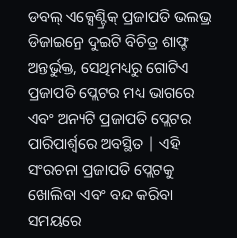ଡବଲ୍ ଏକ୍ସେଣ୍ଟ୍ରିକ୍ ପ୍ରଜାପତି ଭଲଭ୍ର ଡିଜାଇନ୍ରେ ଦୁଇଟି ବିଚିତ୍ର ଶାଫ୍ଟ ଅନ୍ତର୍ଭୁକ୍ତ, ସେଥିମଧ୍ୟରୁ ଗୋଟିଏ ପ୍ରଜାପତି ପ୍ଲେଟର ମଧ୍ୟ ଭାଗରେ ଏବଂ ଅନ୍ୟଟି ପ୍ରଜାପତି ପ୍ଲେଟର ପାରିପାର୍ଶ୍ୱରେ ଅବସ୍ଥିତ | ଏହି ସଂରଚନା ପ୍ରଜାପତି ପ୍ଲେଟକୁ ଖୋଲିବା ଏବଂ ବନ୍ଦ କରିବା ସମୟରେ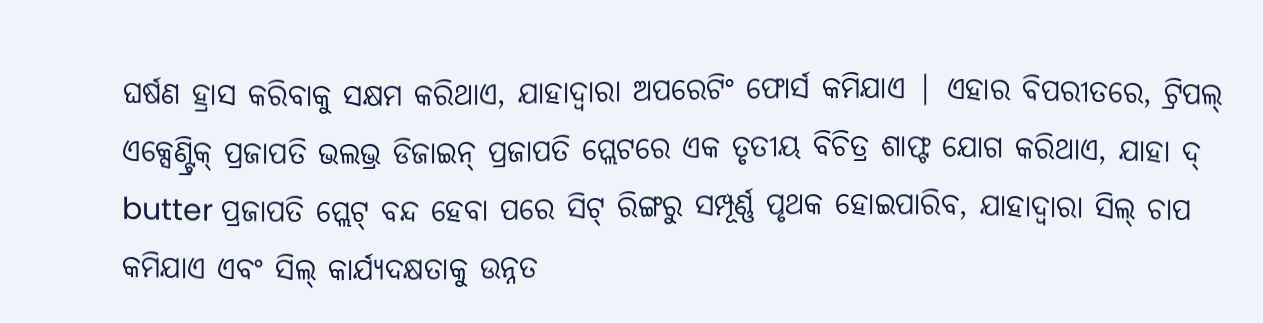ଘର୍ଷଣ ହ୍ରାସ କରିବାକୁ ସକ୍ଷମ କରିଥାଏ, ଯାହାଦ୍ୱାରା ଅପରେଟିଂ ଫୋର୍ସ କମିଯାଏ | ଏହାର ବିପରୀତରେ, ଟ୍ରିପଲ୍ ଏକ୍ସେଣ୍ଟ୍ରିକ୍ ପ୍ରଜାପତି ଭଲଭ୍ର ଡିଜାଇନ୍ ପ୍ରଜାପତି ପ୍ଲେଟରେ ଏକ ତୃତୀୟ ବିଚିତ୍ର ଶାଫ୍ଟ ଯୋଗ କରିଥାଏ, ଯାହା ଦ୍ butter ପ୍ରଜାପତି ପ୍ଲେଟ୍ ବନ୍ଦ ହେବା ପରେ ସିଟ୍ ରିଙ୍ଗରୁ ସମ୍ପୂର୍ଣ୍ଣ ପୃଥକ ହୋଇପାରିବ, ଯାହାଦ୍ୱାରା ସିଲ୍ ଚାପ କମିଯାଏ ଏବଂ ସିଲ୍ କାର୍ଯ୍ୟଦକ୍ଷତାକୁ ଉନ୍ନତ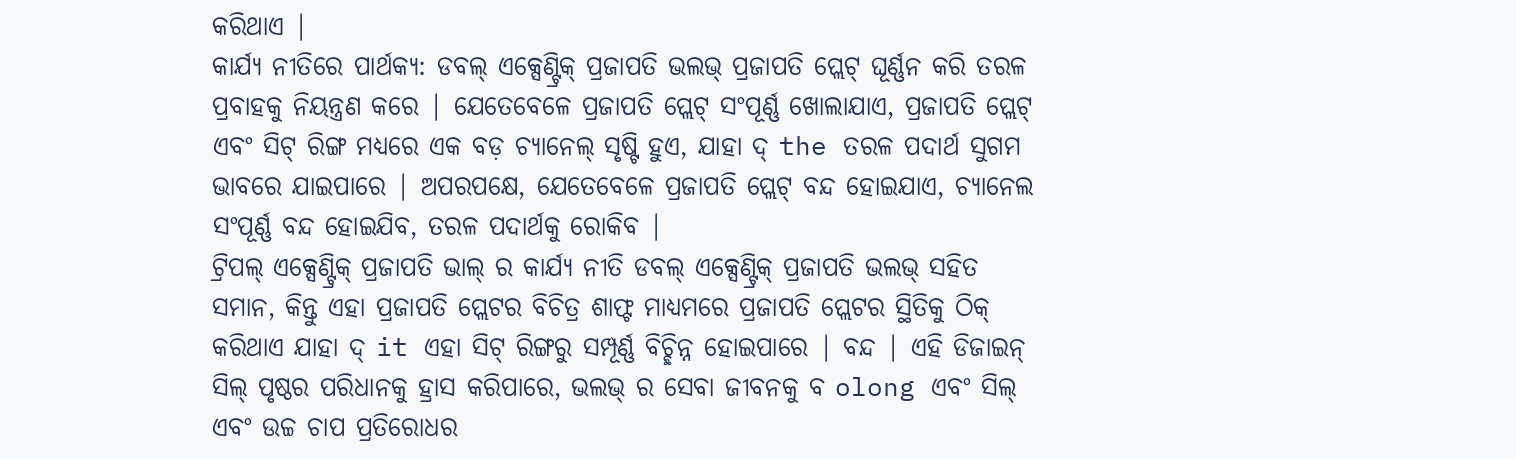କରିଥାଏ |
କାର୍ଯ୍ୟ ନୀତିରେ ପାର୍ଥକ୍ୟ: ଡବଲ୍ ଏକ୍ସେଣ୍ଟ୍ରିକ୍ ପ୍ରଜାପତି ଭଲଭ୍ ପ୍ରଜାପତି ପ୍ଲେଟ୍ ଘୂର୍ଣ୍ଣନ କରି ତରଳ ପ୍ରବାହକୁ ନିୟନ୍ତ୍ରଣ କରେ | ଯେତେବେଳେ ପ୍ରଜାପତି ପ୍ଲେଟ୍ ସଂପୂର୍ଣ୍ଣ ଖୋଲାଯାଏ, ପ୍ରଜାପତି ପ୍ଲେଟ୍ ଏବଂ ସିଟ୍ ରିଙ୍ଗ ମଧ୍ୟରେ ଏକ ବଡ଼ ଚ୍ୟାନେଲ୍ ସୃଷ୍ଟି ହୁଏ, ଯାହା ଦ୍ the ତରଳ ପଦାର୍ଥ ସୁଗମ ଭାବରେ ଯାଇପାରେ | ଅପରପକ୍ଷେ, ଯେତେବେଳେ ପ୍ରଜାପତି ପ୍ଲେଟ୍ ବନ୍ଦ ହୋଇଯାଏ, ଚ୍ୟାନେଲ ସଂପୂର୍ଣ୍ଣ ବନ୍ଦ ହୋଇଯିବ, ତରଳ ପଦାର୍ଥକୁ ରୋକିବ |
ଟ୍ରିପଲ୍ ଏକ୍ସେଣ୍ଟ୍ରିକ୍ ପ୍ରଜାପତି ଭାଲ୍ ର କାର୍ଯ୍ୟ ନୀତି ଡବଲ୍ ଏକ୍ସେଣ୍ଟ୍ରିକ୍ ପ୍ରଜାପତି ଭଲଭ୍ ସହିତ ସମାନ, କିନ୍ତୁ ଏହା ପ୍ରଜାପତି ପ୍ଲେଟର ବିଚିତ୍ର ଶାଫ୍ଟ ମାଧ୍ୟମରେ ପ୍ରଜାପତି ପ୍ଲେଟର ସ୍ଥିତିକୁ ଠିକ୍ କରିଥାଏ ଯାହା ଦ୍ it ଏହା ସିଟ୍ ରିଙ୍ଗରୁ ସମ୍ପୂର୍ଣ୍ଣ ବିଚ୍ଛିନ୍ନ ହୋଇପାରେ | ବନ୍ଦ | ଏହି ଡିଜାଇନ୍ ସିଲ୍ ପୃଷ୍ଠର ପରିଧାନକୁ ହ୍ରାସ କରିପାରେ, ଭଲଭ୍ ର ସେବା ଜୀବନକୁ ବ olong ଏବଂ ସିଲ୍ ଏବଂ ଉଚ୍ଚ ଚାପ ପ୍ରତିରୋଧର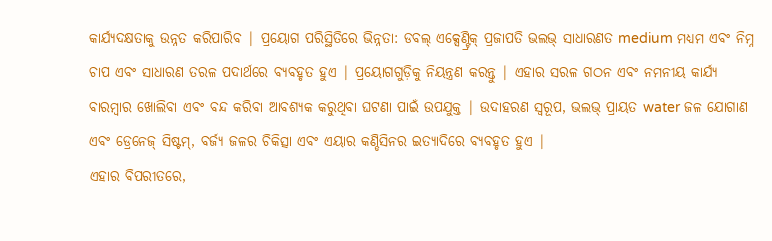କାର୍ଯ୍ୟଦକ୍ଷତାକୁ ଉନ୍ନତ କରିପାରିବ | ପ୍ରୟୋଗ ପରିସ୍ଥିତିରେ ଭିନ୍ନତା: ଡବଲ୍ ଏକ୍ସେଣ୍ଟ୍ରିକ୍ ପ୍ରଜାପତି ଭଲଭ୍ ସାଧାରଣତ medium ମଧ୍ୟମ ଏବଂ ନିମ୍ନ ଚାପ ଏବଂ ସାଧାରଣ ତରଳ ପଦାର୍ଥରେ ବ୍ୟବହୃତ ହୁଏ | ପ୍ରୟୋଗଗୁଡ଼ିକୁ ନିୟନ୍ତ୍ରଣ କରନ୍ତୁ | ଏହାର ସରଳ ଗଠନ ଏବଂ ନମନୀୟ କାର୍ଯ୍ୟ ବାରମ୍ବାର ଖୋଲିବା ଏବଂ ବନ୍ଦ କରିବା ଆବଶ୍ୟକ କରୁଥିବା ଘଟଣା ପାଇଁ ଉପଯୁକ୍ତ | ଉଦାହରଣ ସ୍ୱରୂପ, ଭଲଭ୍ ପ୍ରାୟତ water ଜଳ ଯୋଗାଣ ଏବଂ ଡ୍ରେନେଜ୍ ସିଷ୍ଟମ୍, ବର୍ଜ୍ୟ ଜଳର ଚିକିତ୍ସା ଏବଂ ଏୟାର କଣ୍ଡିସିନର ଇତ୍ୟାଦିରେ ବ୍ୟବହୃତ ହୁଏ |
ଏହାର ବିପରୀତରେ,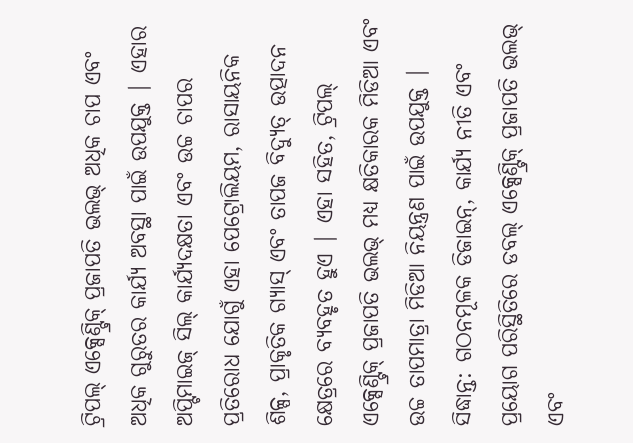ଟ୍ରିପଲ୍ ଏକ୍ସେଣ୍ଟ୍ରିକ୍ ପ୍ରଜାପତି ଭଲଭ୍ ଅଧିକ ଚାପ ଏବଂ ଅଧିକ ଗୁରୁତର କାର୍ଯ୍ୟ ଅବସ୍ଥା ପାଇଁ ଉପଯୁକ୍ତ | ଏହାର ଅପ୍ଟିମାଇଜ୍ ସିଲ୍ କାର୍ଯ୍ୟଦକ୍ଷତା ଏବଂ ଉଚ୍ଚ ଚାପର ପ୍ରତିରୋଧ ଯୋଗୁଁ ଏହା ପେଟ୍ରୋଲିୟମ, ରାସାୟନିକ ଶିଳ୍ପ, ପ୍ରାକୃତିକ ଗ୍ୟାସ୍ ଏବଂ ତାପଜ ବିଦ୍ୟୁତ୍ ଉତ୍ପାଦନ କ୍ଷେତ୍ରରେ ବ୍ୟବହୃତ ହୁଏ | ଏହା ସହିତ, ଟ୍ରିପଲ୍ ଏକ୍ସେଣ୍ଟ୍ରିକ୍ ପ୍ରଜାପତି ଭଲଭ୍ ମଧ୍ୟ କ୍ଷତିକାରକ ମିଡିଆ ଏବଂ ଉଚ୍ଚ ତାପମାତ୍ରା ମିଡିଆ ନିୟନ୍ତ୍ରଣ ପାଇଁ ଉପଯୁକ୍ତ |
ସିଦ୍ଧାନ୍ତ: ଗଠନମୂଳକ ଡିଜାଇନ୍, କାର୍ଯ୍ୟ ନୀତି ଏବଂ ପ୍ରୟୋଗ ପରିସ୍ଥିତିରେ ଡବଲ୍ ଏକ୍ସେଣ୍ଟ୍ରିକ୍ ପ୍ରଜାପତି ଭଲଭ୍ ଏବଂ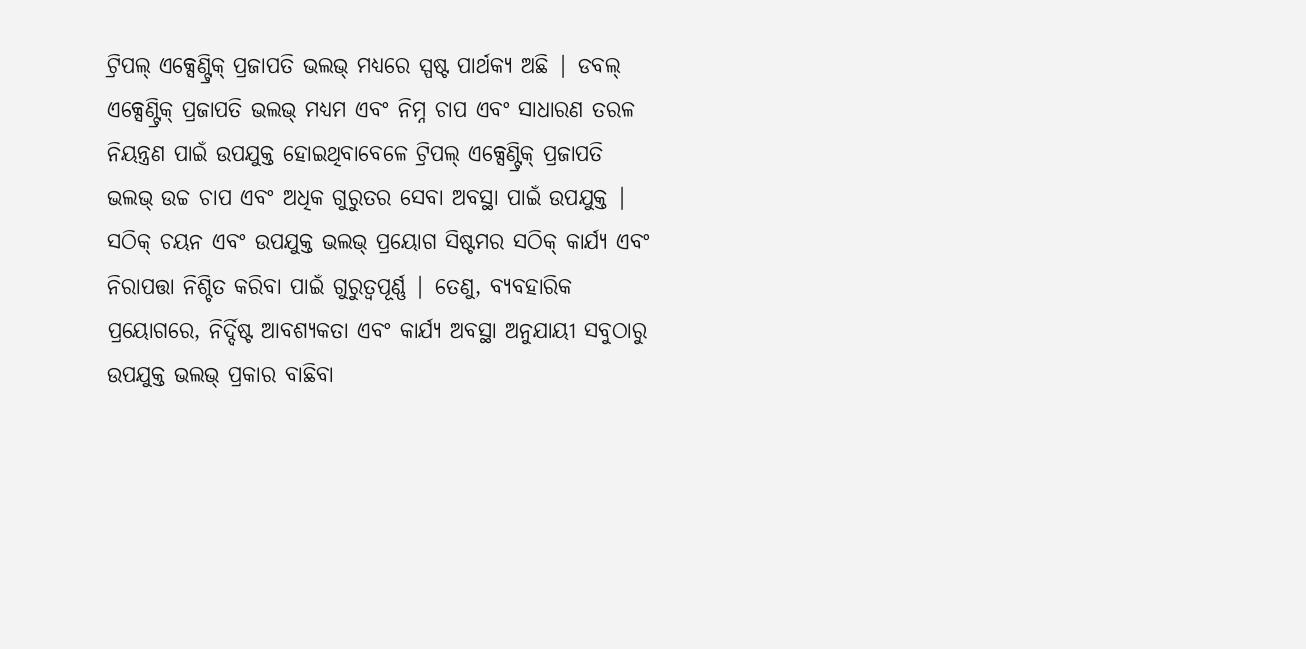ଟ୍ରିପଲ୍ ଏକ୍ସେଣ୍ଟ୍ରିକ୍ ପ୍ରଜାପତି ଭଲଭ୍ ମଧ୍ୟରେ ସ୍ପଷ୍ଟ ପାର୍ଥକ୍ୟ ଅଛି | ଡବଲ୍ ଏକ୍ସେଣ୍ଟ୍ରିକ୍ ପ୍ରଜାପତି ଭଲଭ୍ ମଧ୍ୟମ ଏବଂ ନିମ୍ନ ଚାପ ଏବଂ ସାଧାରଣ ତରଳ ନିୟନ୍ତ୍ରଣ ପାଇଁ ଉପଯୁକ୍ତ ହୋଇଥିବାବେଳେ ଟ୍ରିପଲ୍ ଏକ୍ସେଣ୍ଟ୍ରିକ୍ ପ୍ରଜାପତି ଭଲଭ୍ ଉଚ୍ଚ ଚାପ ଏବଂ ଅଧିକ ଗୁରୁତର ସେବା ଅବସ୍ଥା ପାଇଁ ଉପଯୁକ୍ତ | ସଠିକ୍ ଚୟନ ଏବଂ ଉପଯୁକ୍ତ ଭଲଭ୍ ପ୍ରୟୋଗ ସିଷ୍ଟମର ସଠିକ୍ କାର୍ଯ୍ୟ ଏବଂ ନିରାପତ୍ତା ନିଶ୍ଚିତ କରିବା ପାଇଁ ଗୁରୁତ୍ୱପୂର୍ଣ୍ଣ | ତେଣୁ, ବ୍ୟବହାରିକ ପ୍ରୟୋଗରେ, ନିର୍ଦ୍ଦିଷ୍ଟ ଆବଶ୍ୟକତା ଏବଂ କାର୍ଯ୍ୟ ଅବସ୍ଥା ଅନୁଯାୟୀ ସବୁଠାରୁ ଉପଯୁକ୍ତ ଭଲଭ୍ ପ୍ରକାର ବାଛିବା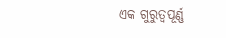ଏକ ଗୁରୁତ୍ୱପୂର୍ଣ୍ଣ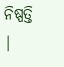ନିଷ୍ପତ୍ତି |